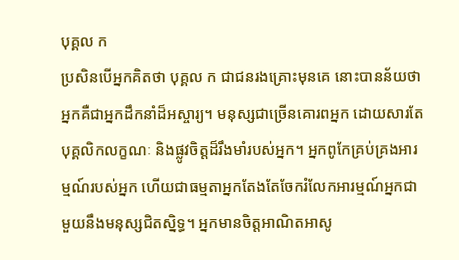បុគ្គល ក
ប្រសិនបើអ្នកគិតថា បុគ្គល ក ជាជនរងគ្រោះមុនគេ នោះបានន័យថាអ្នកគឺជាអ្នកដឹកនាំដ៏អស្ចារ្យ។ មនុស្សជាច្រើនគោរពអ្នក ដោយសារតែបុគ្គលិកលក្ខណៈ និងផ្លូវចិត្តដ៏រឹងមាំរបស់អ្នក។ អ្នកពូកែគ្រប់គ្រងអារម្មណ៍របស់អ្នក ហើយជាធម្មតាអ្នកតែងតែចែករំលែកអារម្មណ៍អ្នកជាមួយនឹងមនុស្សជិតស្និទ្ធ។ អ្នកមានចិត្តអាណិតអាសូ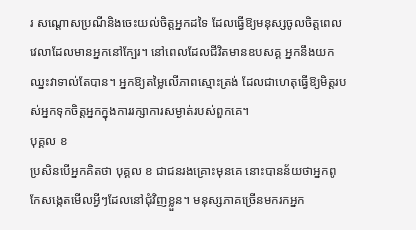រ សណ្តោសប្រណីនិងចេះយល់ចិត្តអ្នកដទៃ ដែលធ្វើឱ្យមនុស្សចូលចិត្តពេលវេលាដែលមានអ្នកនៅក្បែរ។ នៅពេលដែលជីវិតមានឧបសគ្គ អ្នកនឹងយកឈ្នះវាទាល់តែបាន។ អ្នកឱ្យតម្លៃលើភាពស្មោះត្រង់ ដែលជាហេតុធ្វើឱ្យមិត្តរបស់អ្នកទុកចិត្តអ្នកក្នុងការរក្សាការសម្ងាត់របស់ពួកគេ។
បុគ្គល ខ
ប្រសិនបើអ្នកគិតថា បុគ្គល ខ ជាជនរងគ្រោះមុនគេ នោះបានន័យថាអ្នកពូកែសង្កេតមើលអ្វីៗដែលនៅជុំវិញខ្លួន។ មនុស្សភាគច្រើនមករកអ្នក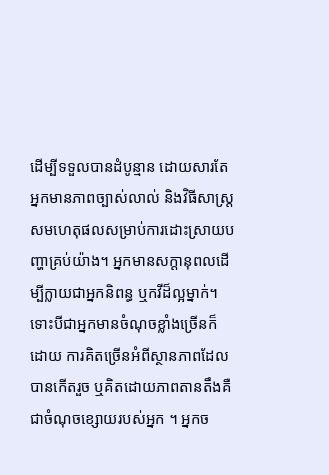ដើម្បីទទួលបានដំបូន្មាន ដោយសារតែអ្នកមានភាពច្បាស់លាល់ និងវិធីសាស្រ្តសមហេតុផលសម្រាប់ការដោះស្រាយបញ្ហាគ្រប់យ៉ាង។ អ្នកមានសក្ដានុពលដើម្បីក្លាយជាអ្នកនិពន្ធ ឬកវីដ៏ល្អម្នាក់។ ទោះបីជាអ្នកមានចំណុចខ្លាំងច្រើនក៏ដោយ ការគិតច្រើនអំពីស្ថានភាពដែលបានកើតរួច ឬគិតដោយភាពតានតឹងគឺជាចំណុចខ្សោយរបស់អ្នក ។ អ្នកច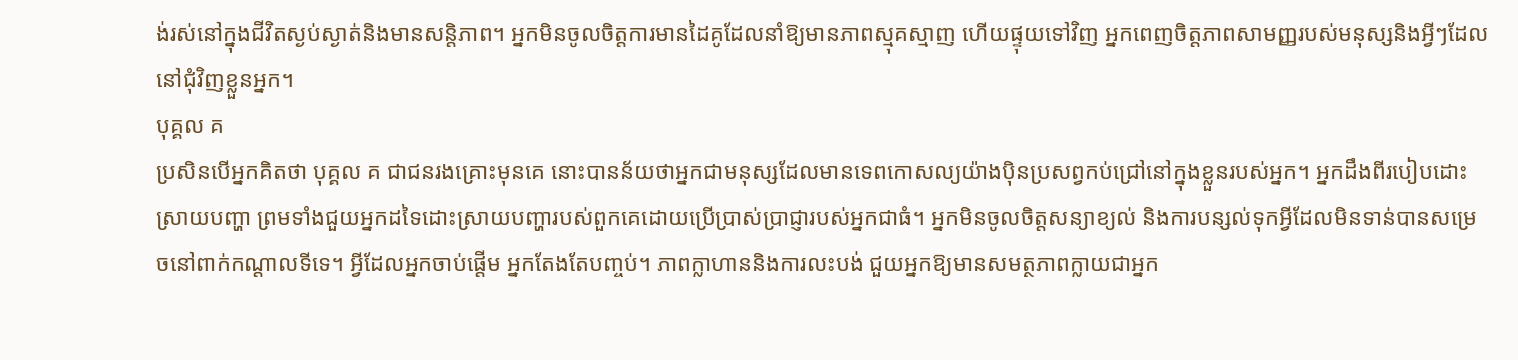ង់រស់នៅក្នុងជីវិតស្ងប់ស្ងាត់និងមានសន្តិភាព។ អ្នកមិនចូលចិត្តការមានដៃគូដែលនាំឱ្យមានភាពស្មុគស្មាញ ហើយផ្ទុយទៅវិញ អ្នកពេញចិត្តភាពសាមញ្ញរបស់មនុស្សនិងអ្វីៗដែលនៅជុំវិញខ្លួនអ្នក។
បុគ្គល គ
ប្រសិនបើអ្នកគិតថា បុគ្គល គ ជាជនរងគ្រោះមុនគេ នោះបានន័យថាអ្នកជាមនុស្សដែលមានទេពកោសល្យយ៉ាងបុិនប្រសព្វកប់ជ្រៅនៅក្នុងខ្លួនរបស់អ្នក។ អ្នកដឹងពីរបៀបដោះស្រាយបញ្ហា ព្រមទាំងជួយអ្នកដទៃដោះស្រាយបញ្ហារបស់ពួកគេដោយប្រើប្រាស់ប្រាជ្ញារបស់អ្នកជាធំ។ អ្នកមិនចូលចិត្តសន្យាខ្យល់ និងការបន្សល់ទុកអ្វីដែលមិនទាន់បានសម្រេចនៅពាក់កណ្តាលទីទេ។ អ្វីដែលអ្នកចាប់ផ្តើម អ្នកតែងតែបញ្ចប់។ ភាពក្លាហាននិងការលះបង់ ជួយអ្នកឱ្យមានសមត្ថភាពក្លាយជាអ្នក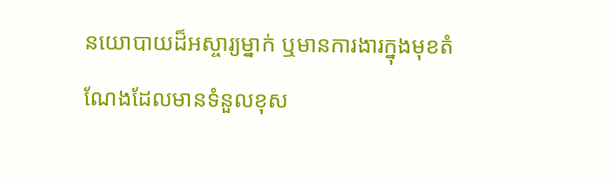នយោបាយដ៏អស្ចារ្យម្នាក់ ឬមានការងារក្នុងមុខតំណែងដែលមានទំនួលខុស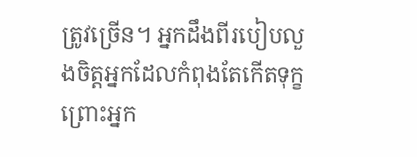ត្រូវច្រើន។ អ្នកដឹងពីរបៀបលួងចិត្តអ្នកដែលកំពុងតែកើតទុក្ខ ព្រោះអ្នក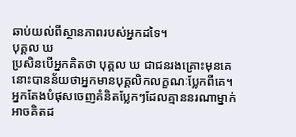ឆាប់យល់ពីស្ថានភាពរបស់អ្នកដទៃ។
បុគ្គល ឃ
ប្រសិនបើអ្នកគិតថា បុគ្គល ឃ ជាជនរងគ្រោះមុនគេ នោះបានន័យថាអ្នកមានបុគ្គលិកលក្ខណៈប្លែកពីគេ។ អ្នកតែងបំផុសចេញគំនិតប្លែកៗដែលគ្មាននរណាម្នាក់អាចគិតដ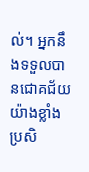ល់។ អ្នកនឹងទទួលបានជោគជ័យយ៉ាងខ្លាំង ប្រសិ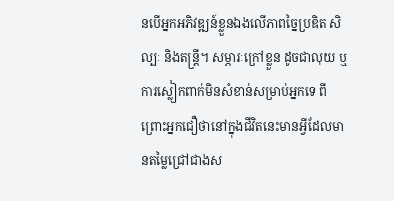នបើអ្នកអភិវឌ្ឍន៍ខ្លួនឯងលើភាពច្នៃប្រឌិត សិល្បៈ និងតន្ត្រី។ សម្ភារៈក្រៅខ្លួន ដូចជាលុយ ឬការស្លៀកពាក់មិនសំខាន់សម្រាប់អ្នកទេ ពីព្រោះអ្នកជឿថានៅក្នុងជីវិតនេះមានអ្វីដែលមានតម្លៃជ្រៅជាងស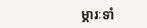ម្ភារៈទាំ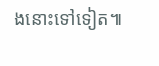ងនោះទៅទៀត៕